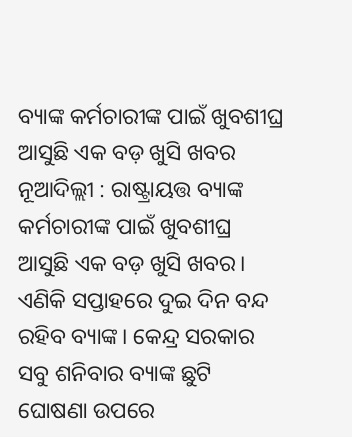ବ୍ୟାଙ୍କ କର୍ମଚାରୀଙ୍କ ପାଇଁ ଖୁବଶୀଘ୍ର ଆସୁଛି ଏକ ବଡ଼ ଖୁସି ଖବର
ନୂଆଦିଲ୍ଲୀ : ରାଷ୍ଟ୍ରାୟତ୍ତ ବ୍ୟାଙ୍କ କର୍ମଚାରୀଙ୍କ ପାଇଁ ଖୁବଶୀଘ୍ର ଆସୁଛି ଏକ ବଡ଼ ଖୁସି ଖବର। ଏଣିକି ସପ୍ତାହରେ ଦୁଇ ଦିନ ବନ୍ଦ ରହିବ ବ୍ୟାଙ୍କ। କେନ୍ଦ୍ର ସରକାର ସବୁ ଶନିବାର ବ୍ୟାଙ୍କ ଛୁଟି ଘୋଷଣା ଉପରେ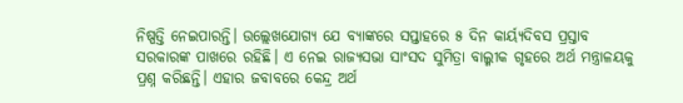ନିଷ୍ପତ୍ତି ନେଇପାରନ୍ତି। ଉଲ୍ଲେଖଯୋଗ୍ୟ ଯେ ବ୍ୟାଙ୍କରେ ସପ୍ତାହରେ ୫ ଦିନ କାର୍ୟ୍ୟଦିବସ ପ୍ରସ୍ତାବ ସରକାରଙ୍କ ପାଖରେ ରହିଛି। ଏ ନେଇ ରାଜ୍ୟସଭା ସାଂସଦ ସୁମିତ୍ରା ବାଲ୍ମୀକ ଗୃହରେ ଅର୍ଥ ମନ୍ତ୍ରାଳୟକୁ ପ୍ରଶ୍ନ କରିଛନ୍ତି। ଏହାର ଜବାବରେ କେନ୍ଦ୍ର ଅର୍ଥ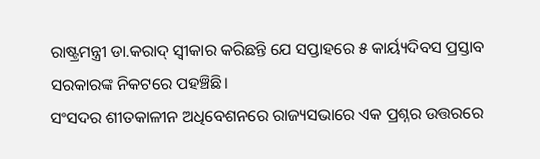ରାଷ୍ଟ୍ରମନ୍ତ୍ରୀ ଡା.କରାଦ୍ ସ୍ୱୀକାର କରିଛନ୍ତି ଯେ ସପ୍ତାହରେ ୫ କାର୍ୟ୍ୟଦିବସ ପ୍ରସ୍ତାବ ସରକାରଙ୍କ ନିକଟରେ ପହଞ୍ଚିଛି।
ସଂସଦର ଶୀତକାଳୀନ ଅଧିବେଶନରେ ରାଜ୍ୟସଭାରେ ଏକ ପ୍ରଶ୍ନର ଉତ୍ତରରେ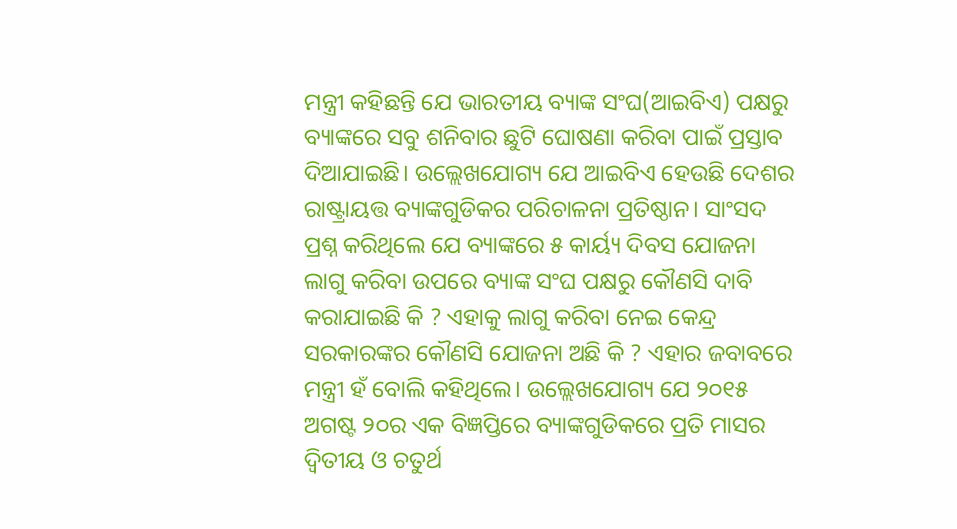ମନ୍ତ୍ରୀ କହିଛନ୍ତି ଯେ ଭାରତୀୟ ବ୍ୟାଙ୍କ ସଂଘ(ଆଇବିଏ) ପକ୍ଷରୁ ବ୍ୟାଙ୍କରେ ସବୁ ଶନିବାର ଛୁଟି ଘୋଷଣା କରିବା ପାଇଁ ପ୍ରସ୍ତାବ ଦିଆଯାଇଛି। ଉଲ୍ଲେଖଯୋଗ୍ୟ ଯେ ଆଇବିଏ ହେଉଛି ଦେଶର ରାଷ୍ଟ୍ରାୟତ୍ତ ବ୍ୟାଙ୍କଗୁଡିକର ପରିଚାଳନା ପ୍ରତିଷ୍ଠାନ। ସାଂସଦ ପ୍ରଶ୍ନ କରିଥିଲେ ଯେ ବ୍ୟାଙ୍କରେ ୫ କାର୍ୟ୍ୟ ଦିବସ ଯୋଜନା ଲାଗୁ କରିବା ଉପରେ ବ୍ୟାଙ୍କ ସଂଘ ପକ୍ଷରୁ କୌଣସି ଦାବି କରାଯାଇଛି କି ? ଏହାକୁ ଲାଗୁ କରିବା ନେଇ କେନ୍ଦ୍ର ସରକାରଙ୍କର କୌଣସି ଯୋଜନା ଅଛି କି ? ଏହାର ଜବାବରେ ମନ୍ତ୍ରୀ ହଁ ବୋଲି କହିଥିଲେ। ଉଲ୍ଲେଖଯୋଗ୍ୟ ଯେ ୨୦୧୫ ଅଗଷ୍ଟ ୨୦ର ଏକ ବିଜ୍ଞପ୍ତିରେ ବ୍ୟାଙ୍କଗୁଡିକରେ ପ୍ରତି ମାସର ଦ୍ୱିତୀୟ ଓ ଚତୁର୍ଥ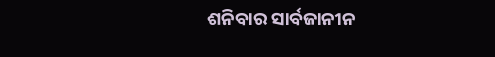ଶନିବାର ସାର୍ବଜାନୀନ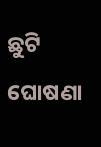ଛୁଟି ଘୋଷଣା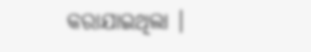କରାଯାଇଥିଲା ।